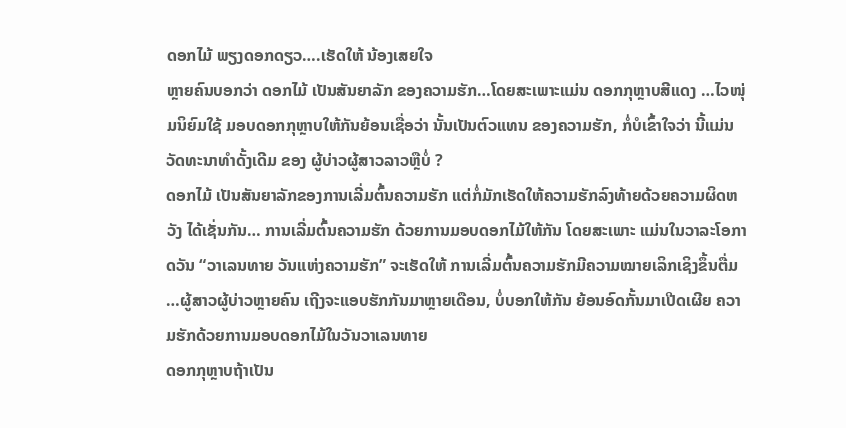ດອກໄມ້ ພຽງດອກດຽວ….ເຮັດໃຫ້ ນ້ອງເສຍໃຈ
ຫຼາຍຄົນບອກວ່າ ດອກໄມ້ ເປັນສັນຍາລັກ ຂອງຄວາມຮັກ…ໂດຍສະເພາະແມ່ນ ດອກກຸຫຼາບສີແດງ …ໄວໜຸ່ມນິຍົມໃຊ້ ມອບດອກກຸຫຼາບໃຫ້ກັນຍ້ອນເຊື່ອວ່າ ນັ້ນເປັນຕົວແທນ ຂອງຄວາມຮັກ, ກໍ່ບໍເຂົ້າໃຈວ່າ ນີ້ແມ່ນ ວັດທະນາທໍາດັ້ງເດີມ ຂອງ ຜູ້ບ່າວຜູ້ສາວລາວຫຼືບໍ່ ?
ດອກໄມ້ ເປັນສັນຍາລັກຂອງການເລີ່ມຕົ້ນຄວາມຮັກ ແຕ່ກໍ່ມັກເຮັດໃຫ້ຄວາມຮັກລົງທ້າຍດ້ວຍຄວາມຜິດຫວັງ ໄດ້ເຊັ່ນກັນ… ການເລີ່ມຕົ້ນຄວາມຮັກ ດ້ວຍການມອບດອກໄມ້ໃຫ້ກັນ ໂດຍສະເພາະ ແມ່ນໃນວາລະໂອກາດວັນ “ວາເລນທາຍ ວັນແຫ່ງຄວາມຮັກ” ຈະເຮັດໃຫ້ ການເລີ່ມຕົ້ນຄວາມຮັກມີຄວາມໝາຍເລິກເຊິງຂຶ້ນຕື່ມ …ຜູ້ສາວຜູ້ບ່າວຫຼາຍຄົນ ເຖີງຈະແອບຮັກກັນມາຫຼາຍເດືອນ, ບໍ່ບອກໃຫ້ກັນ ຍ້ອນອົດກັ້ນມາເປີດເຜີຍ ຄວາມຮັກດ້ວຍການມອບດອກໄມ້ໃນວັນວາເລນທາຍ
ດອກກຸຫຼາບຖ້າເປັນ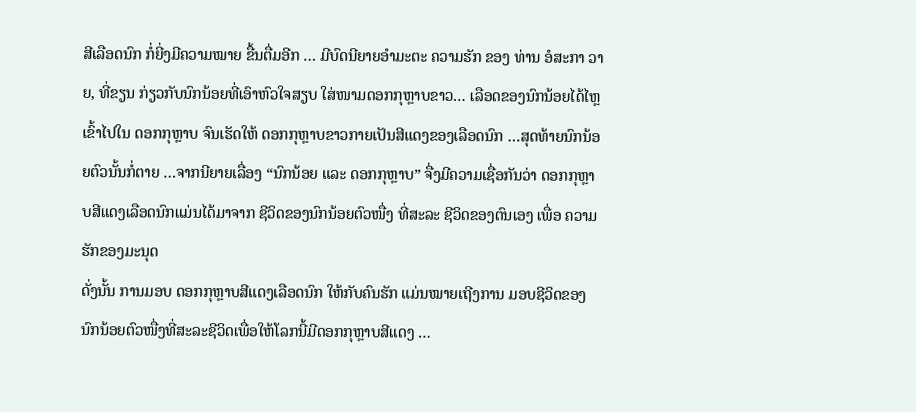ສີເລືອດນົກ ກໍ່ຍີ່ງມີຄວາມໝາຍ ຂື້ນຕື່ມອີກ … ມີບົດນີຍາຍອໍາມະຕະ ຄວາມຮັກ ຂອງ ທ່ານ ອໍສະກາ ວາຍ, ທີ່ຂຽນ ກ່ຽວກັບນົກນ້ອຍທີ່ເອົາຫົວໃຈສຽບ ໃສ່ໜາມດອກກຸຫຼາບຂາວ… ເລືອດຂອງນົກນ້ອຍໄດ້ໄຫຼ ເຂົ້າໄປໃນ ດອກກຸຫຼາບ ຈົນເຮັດໃຫ້ ດອກກຸຫຼາບຂາວກາຍເປັນສີແດງຂອງເລືອດນົກ …ສຸດທ້າຍນົກນ້ອຍຕົວນັ້ນກໍ່ຕາຍ …ຈາກນີຍາຍເລື່ອງ “ນົກນ້ອຍ ແລະ ດອກກຸຫຼາບ” ຈື່ງມີຄວາມເຊື່ອກັນວ່າ ດອກກຸຫຼາບສີແດງເລືອດນົກແມ່ນໄດ້ມາຈາກ ຊີວິດຂອງນົກນ້ອຍຕົວໜື່ງ ທີ່ສະລະ ຊີວິດຂອງຕົນເອງ ເພື່ອ ຄວາມຮັກຂອງມະນຸດ
ດັ່ງນັ້ນ ການມອບ ດອກກຸຫຼາບສີແດງເລືອດນົກ ໃຫ້ກັບຄົນຮັກ ແມ່ນໝາຍເຖີງການ ມອບຊີວິດຂອງນົກນ້ອຍຕົວໜື່ງທີ່ສະລະຊີວິດເພື່ອໃຫ້ໂລກນີ້ມີດອກກຸຫຼາບສີແດງ …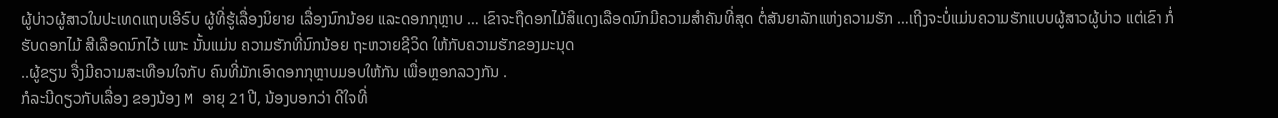ຜູ້ບ່າວຜູ້ສາວໃນປະເທດແຖບເອີຣົບ ຜູ້ທີ່ຮູ້ເລື່ອງນິຍາຍ ເລື່ອງນົກນ້ອຍ ແລະດອກກຸຫຼາບ … ເຂົາຈະຖືດອກໄມ້ສິແດງເລືອດນົກມີຄວາມສໍາຄັນທີ່ສຸດ ຕໍ່ສັນຍາລັກແຫ່ງຄວາມຮັກ …ເຖີງຈະບໍ່ແມ່ນຄວາມຮັກແບບຜູ້ສາວຜູ້ບ່າວ ແຕ່ເຂົາ ກໍ່ຮັບດອກໄມ້ ສີເລືອດນົກໄວ້ ເພາະ ນັ້ນແມ່ນ ຄວາມຮັກທີ່ນົກນ້ອຍ ຖະຫວາຍຊີວິດ ໃຫ້ກັບຄວາມຮັກຂອງມະນຸດ
..ຜູ້ຂຽນ ຈື່ງມີຄວາມສະເທືອນໃຈກັບ ຄົນທີ່ມັກເອົາດອກກຸຫຼາບມອບໃຫ້ກັນ ເພື່ອຫຼອກລວງກັນ .
ກໍລະນີດຽວກັບເລື່ອງ ຂອງນ້ອງ M ອາຍຸ 21ປີ, ນ້ອງບອກວ່າ ດີໃຈທີ່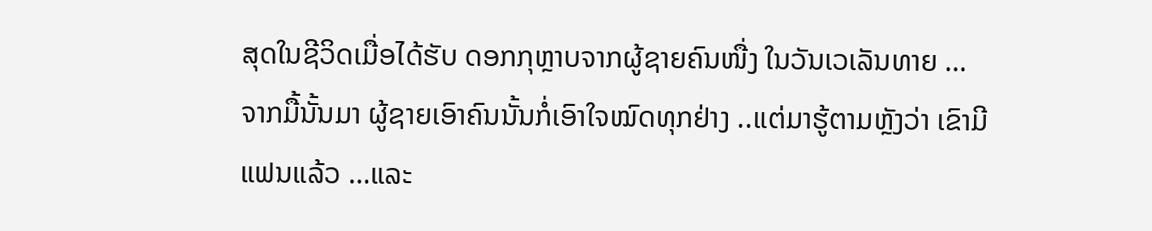ສຸດໃນຊີວິດເມື່ອໄດ້ຮັບ ດອກກຸຫຼາບຈາກຜູ້ຊາຍຄົນໜື່ງ ໃນວັນເວເລັນທາຍ …ຈາກມື້ນັ້ນມາ ຜູ້ຊາຍເອົາຄົນນັ້ນກໍ່ເອົາໃຈໝົດທຸກຢ່າງ ..ແຕ່ມາຮູ້ຕາມຫຼັງວ່າ ເຂົາມີແຟນແລ້ວ …ແລະ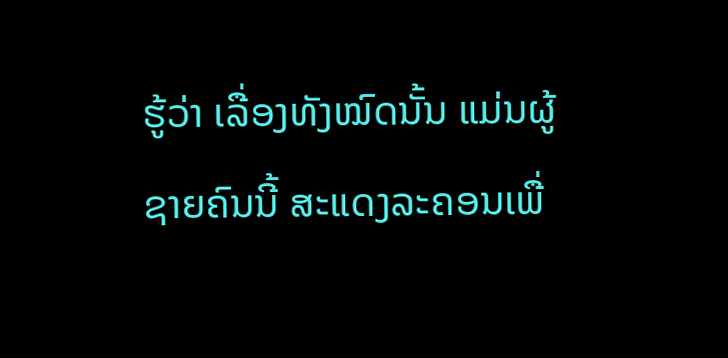ຮູ້ວ່າ ເລື່ອງທັງໝົດນັ້ນ ແມ່ນຜູ້ຊາຍຄົນນີ້ ສະແດງລະຄອນເພື່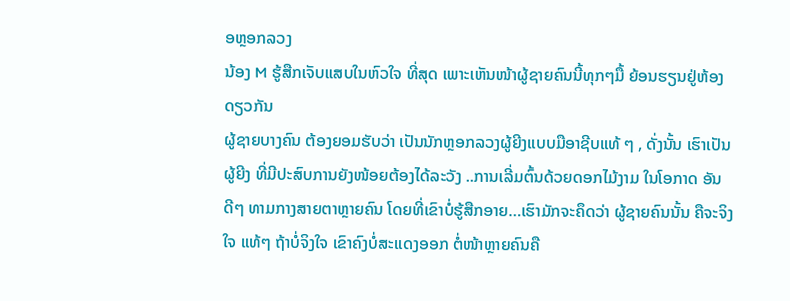ອຫຼອກລວງ
ນ້ອງ M ຮູ້ສືກເຈັບແສບໃນຫົວໃຈ ທີ່ສຸດ ເພາະເຫັນໜ້າຜູ້ຊາຍຄົນນີ້ທຸກໆມື້ ຍ້ອນຮຽນຢູ່ຫ້ອງດຽວກັນ
ຜູ້ຊາຍບາງຄົນ ຕ້ອງຍອມຮັບວ່າ ເປັນນັກຫຼອກລວງຜູ້ຍີງແບບມືອາຊີບແທ້ ໆ , ດັ່ງນັ້ນ ເຮົາເປັນຜູ້ຍີງ ທີ່ມີປະສົບການຍັງໜ້ອຍຕ້ອງໄດ້ລະວັງ ..ການເລີ່ມຕົ້ນດ້ວຍດອກໄມ້ງາມ ໃນໂອກາດ ອັນດີໆ ທາມກາງສາຍຕາຫຼາຍຄົນ ໂດຍທີ່ເຂົາບໍ່ຮູ້ສືກອາຍ…ເຮົາມັກຈະຄຶດວ່າ ຜູ້ຊາຍຄົນນັ້ນ ຄືຈະຈິງໃຈ ແທ້ໆ ຖ້າບໍ່ຈິງໃຈ ເຂົາຄົງບໍ່ສະແດງອອກ ຕໍ່ໜ້າຫຼາຍຄົນຄື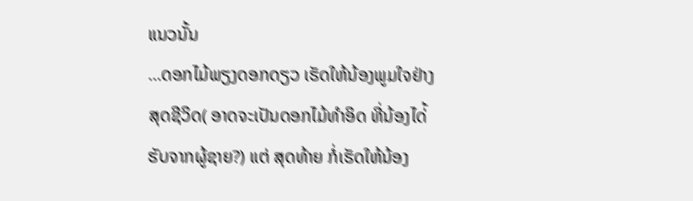ແນວນັ້ນ
…ດອກໄມ້ພຽງດອກດຽວ ເຮັດໃຫ້ນ້ອງພູມໃຈຢ່າງສຸດຊີວິດ( ອາດຈະເປັນດອກໄມ້ທໍາອິດ ທີ່ນ້ອງໄດ່້ຮັບຈາກຜູ້ຊາຍ?) ແຕ່ ສຸດທ້າຍ ກໍ່ເຮັດໃຫ້ນ້ອງ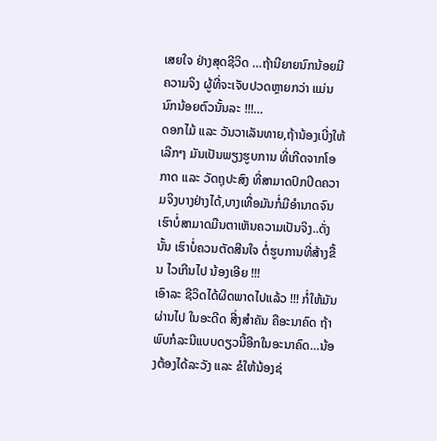ເສຍໃຈ ຢ່າງສຸດຊີວິດ …ຖ້ານີຍາຍນົກນ້ອຍມີຄວາມຈິງ ຜູ້ທີ່ຈະເຈັບປວດຫຼາຍກວ່າ ແມ່ນນົກນ້ອຍຕົວນັ້ນລະ !!!…
ດອກໄມ້ ແລະ ວັນວາເລັນທາຍ,ຖ້ານ້ອງເບີ່ງໃຫ້ເລີກໆ ມັນເປັນພຽງຮູບການ ທີ່ເກີດຈາກໂອກາດ ແລະ ວັດຖຸປະສົງ ທີ່ສາມາດປົກປິດຄວາມຈິງບາງຢ່າງໄດ້,ບາງເທື່ອມັນກໍ່ມີອໍານາດຈົນເຮົາບໍ່ສາມາດມືນຕາເຫັນຄວາມເປັນຈິງ..ດັ່ງນັ້ນ ເຮົາບໍ່ຄວນຕັດສີນໃຈ ຕໍ່ຮູບການທີ່ສ້າງຂື້ນ ໄວເກີນໄປ ນ້ອງເອີຍ !!!
ເອົາລະ ຊີວິດໄດ້ຜິດພາດໄປແລ້ວ !!! ກໍ່ໃຫ້ມັນຜ່ານໄປ ໃນອະດີດ ສີ່ງສໍາຄັນ ຄືອະນາຄົດ ຖ້າພົບກໍລະນີແບບດຽວນີ້ອີກໃນອະນາຄົດ…ນ້ອງຕ້ອງໄດ້ລະວັງ ແລະ ຂໍໃຫ້ນ້ອງຊ່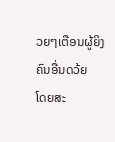ວຍໆເຕືອນຜູ້ຍິງຄົນອື່ນດວ້ຍ
ໂດຍສະ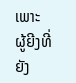ເພາະ ຜູ້ຍີງທີ່ຍັງ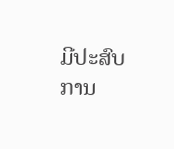ມີປະສົບການ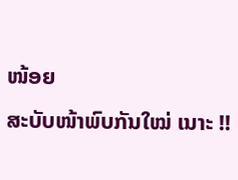ໜ້ອຍ
ສະບັບໜ້າພົບກັນໃໝ່ ເນາະ !!